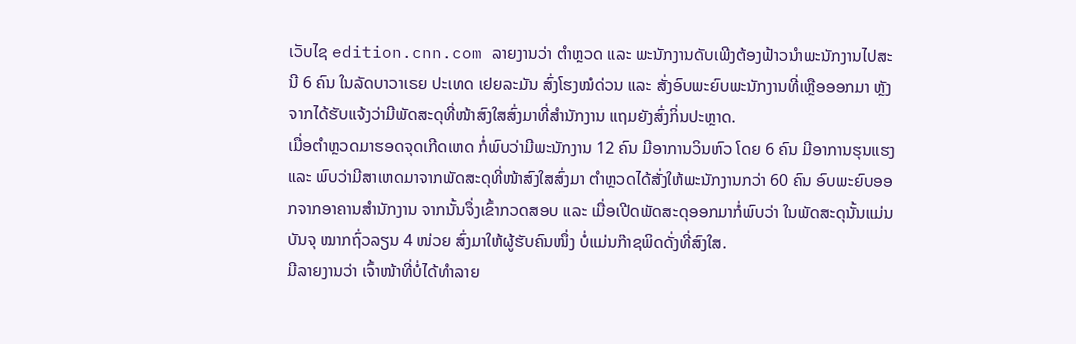ເວັບໄຊ edition.cnn.com ລາຍງານວ່າ ຕຳຫຼວດ ແລະ ພະນັກງານດັບເພີງຕ້ອງຟ້າວນຳພະນັກງານໄປສະນີ 6 ຄົນ ໃນລັດບາວາເຣຍ ປະເທດ ເຢຍລະມັນ ສົ່ງໂຮງໝໍດ່ວນ ແລະ ສັ່ງອົບພະຍົບພະນັກງານທີ່ເຫຼືອອອກມາ ຫຼັງຈາກໄດ້ຮັບແຈ້ງວ່າມີພັດສະດຸທີ່ໜ້າສົງໃສສົ່ງມາທີ່ສຳນັກງານ ແຖມຍັງສົ່ງກິ່ນປະຫຼາດ.
ເມື່ອຕຳຫຼວດມາຮອດຈຸດເກີດເຫດ ກໍ່ພົບວ່າມີພະນັກງານ 12 ຄົນ ມີອາການວິນຫົວ ໂດຍ 6 ຄົນ ມີອາການຮຸນແຮງ ແລະ ພົບວ່າມີສາເຫດມາຈາກພັດສະດຸທີ່ໜ້າສົງໃສສົ່ງມາ ຕຳຫຼວດໄດ້ສັ່ງໃຫ້ພະນັກງານກວ່າ 60 ຄົນ ອົບພະຍົບອອກຈາກອາຄານສຳນັກງານ ຈາກນັ້ນຈຶ່ງເຂົ້າກວດສອບ ແລະ ເມື່ອເປີດພັດສະດຸອອກມາກໍ່ພົບວ່າ ໃນພັດສະດຸນັ້ນແມ່ນບັນຈຸ ໝາກຖົ່ວລຽນ 4 ໜ່ວຍ ສົ່ງມາໃຫ້ຜູ້ຮັບຄົນໜຶ່ງ ບໍ່ແມ່ນກ໊າຊພິດດັ່ງທີ່ສົງໃສ.
ມີລາຍງານວ່າ ເຈົ້າໜ້າທີ່ບໍ່ໄດ້ທຳລາຍ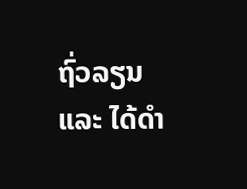ຖົ່ວລຽນ ແລະ ໄດ້ດຳ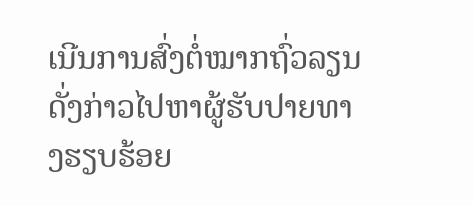ເນີນການສົ່ງຕໍ່ໝາກຖົ່ວລຽນດັ່ງກ່າວໄປຫາຜູ້ຮັບປາຍທາງຮຽບຮ້ອຍ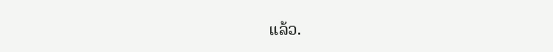ແລ້ວ.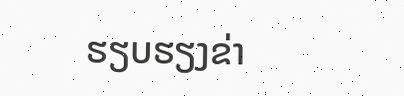ຮຽບຮຽງຂ່າ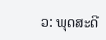ວ: ພຸດສະດີ